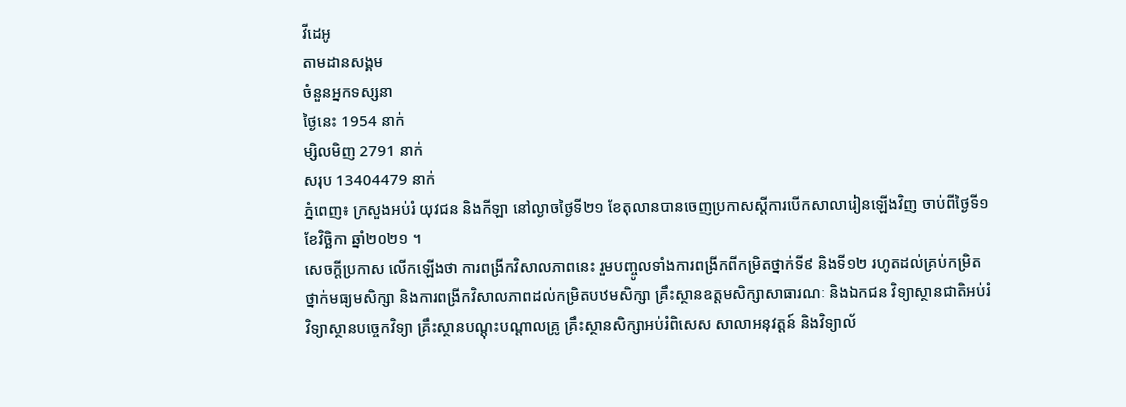វីដេអូ
តាមដានសង្គម
ចំនួនអ្នកទស្សនា
ថ្ងៃនេះ 1954 នាក់
ម្សិលមិញ 2791 នាក់
សរុប 13404479 នាក់
ភ្នំពេញ៖ ក្រសួងអប់រំ យុវជន និងកីឡា នៅល្ងាចថ្ងៃទី២១ ខែតុលានបានចេញប្រកាសស្តីការបើកសាលារៀនឡើងវិញ ចាប់ពីថ្ងៃទី១ ខែវិច្ឆិកា ឆ្នាំ២០២១ ។
សេចក្តីប្រកាស លើកឡើងថា ការពង្រីកវិសាលភាពនេះ រួមបញ្ចូលទាំងការពង្រីកពីកម្រិតថ្នាក់ទី៩ និងទី១២ រហូតដល់គ្រប់កម្រិតថ្នាក់មធ្យមសិក្សា និងការពង្រីកវិសាលភាពដល់កម្រិតបឋមសិក្សា គ្រឹះស្ថានឧត្តមសិក្សាសាធារណៈ និងឯកជន វិទ្យាស្ថានជាតិអប់រំ វិទ្យាស្ថានបច្ចេកវិទ្យា គ្រឹះស្ថានបណ្តុះបណ្តាលគ្រូ គ្រឹះស្ថានសិក្សាអប់រំពិសេស សាលាអនុវត្តន៍ និងវិទ្យាល័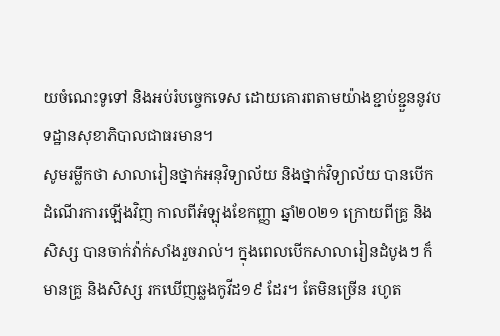យចំណេះទូទៅ និងអប់រំបច្ចេកទេស ដោយគោរពតាមយ៉ាងខ្ជាប់ខ្ជួននូវបទដ្ឋានសុខាភិបាលជាធរមាន។
សូមរម្លឹកថា សាលារៀនថ្នាក់អនុវិទ្យាល័យ និងថ្នាក់វិទ្យាល័យ បានបើកដំណើរការឡើងវិញ កាលពីអំឡុងខែកញ្ញា ឆ្នាំ២០២១ ក្រោយពីគ្រូ និងសិស្ស បានចាក់វ៉ាក់សាំងរួចរាល់។ ក្នុងពេលបើកសាលារៀនដំបូងៗ ក៏មានគ្រូ និងសិស្ស រកឃើញឆ្លងកូវីដ១៩ ដែរ។ តែមិនច្រើន រហូត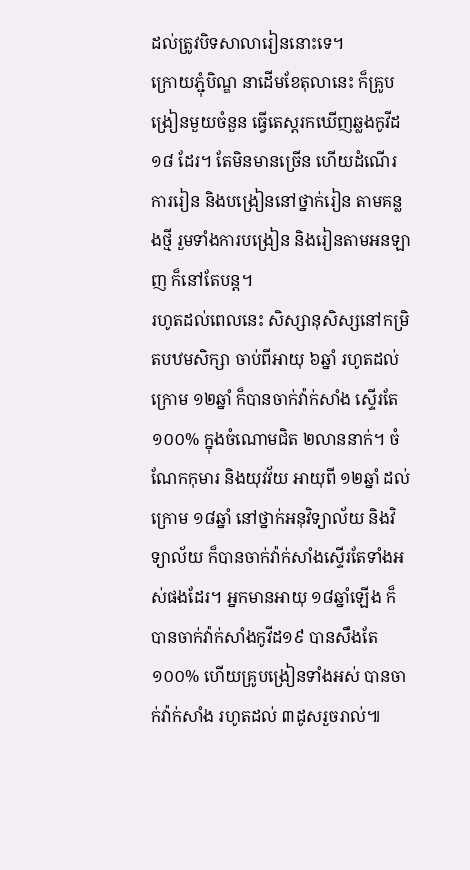ដល់ត្រូវបិទសាលារៀននោះទេ។
ក្រោយភ្ជុំបិណ្ឌ នាដើមខែតុលានេះ ក៏គ្រូបង្រៀនមួយចំនួន ធ្វើតេស្តរកឃើញឆ្លងកូវីដ១៨ ដែរ។ តែមិនមានច្រើន ហើយដំណើរការរៀន និងបង្រៀននៅថ្នាក់រៀន តាមគន្លងថ្មី រួមទាំងការបង្រៀន និងរៀនតាមអនឡាញ ក៏នៅតែបន្ត។
រហូតដល់ពេលនេះ សិស្សានុសិស្សនៅកម្រិតបឋមសិក្សា ចាប់ពីអាយុ ៦ឆ្នាំ រហូតដល់ក្រោម ១២ឆ្នាំ ក៏បានចាក់វ៉ាក់សាំង ស្ទើរតែ ១០០% ក្នុងចំណោមជិត ២លាននាក់។ ចំណែកកុមារ និងយុវវ័យ អាយុពី ១២ឆ្នាំ ដល់ក្រោម ១៨ឆ្នាំ នៅថ្នាក់អនុវិទ្យាល័យ និងវិទ្យាល័យ ក៏បានចាក់វ៉ាក់សាំងស្ទើរតែទាំងអស់ផងដែរ។ អ្នកមានអាយុ ១៨ឆ្នាំឡើង ក៏បានចាក់វ៉ាក់សាំងកូវីដ១៩ បានសឹងតែ ១០០% ហើយគ្រូបង្រៀនទាំងអស់ បានចាក់វ៉ាក់សាំង រហូតដល់ ៣ដូសរួចរាល់៕